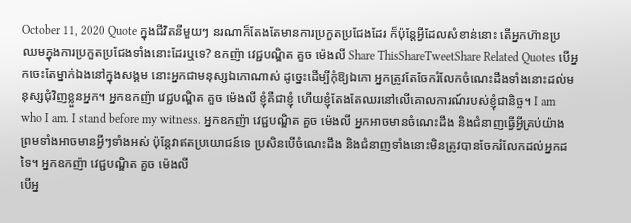October 11, 2020 Quote ក្នុងជីវិតនីមួយៗ នរណាក៏តែងតែមានការប្រកួតប្រជែងដែរ ក៏ប៉ុន្តែអ្វីដែលសំខាន់នោះ តើអ្នកហ៊ានប្រឈមក្នុងការប្រកួតប្រជែងទាំងនោះដែរឬទេ? ឧកញ៉ា វេជ្ជបណ្ឌិត គួច ម៉េងលី Share ThisShareTweetShare Related Quotes បើអ្នកចេះតែម្នាក់ឯងនៅក្នុងសង្គម នោះអ្នកជាមនុស្សឯកោណាស់ ដូច្នេះដើម្បីកុំឱ្យឯកោ អ្នកត្រូវតែចែករំលែកចំណេះដឹងទាំងនោះដល់មនុស្សជុំវិញខ្លួនអ្នក។ អ្នកឧកញ៉ា វេជ្ជបណ្ឌិត គួច ម៉េងលី ខ្ញុំគឺជាខ្ញុំ ហើយខ្ញុំតែងតែឈរនៅលើគោលការណ៍របស់ខ្ញុំជានិច្ច។ I am who I am. I stand before my witness. អ្នកឧកញ៉ា វេជ្ជបណ្ឌិត គួច ម៉េងលី អ្នកអាចមានចំណេះដឹង និងជំនាញធ្វើអ្វីគ្រប់យ៉ាង ព្រមទាំងអាចមានអ្វីៗទាំងអស់ ប៉ុន្តែវាឥតប្រយោជន៍ទេ ប្រសិនបើចំណេះដឹង និងជំនាញទាំងនោះមិនត្រូវបានចែករំលែកដល់អ្នកដទៃ។ អ្នកឧកញ៉ា វេជ្ជបណ្ឌិត គួច ម៉េងលី
បើអ្ន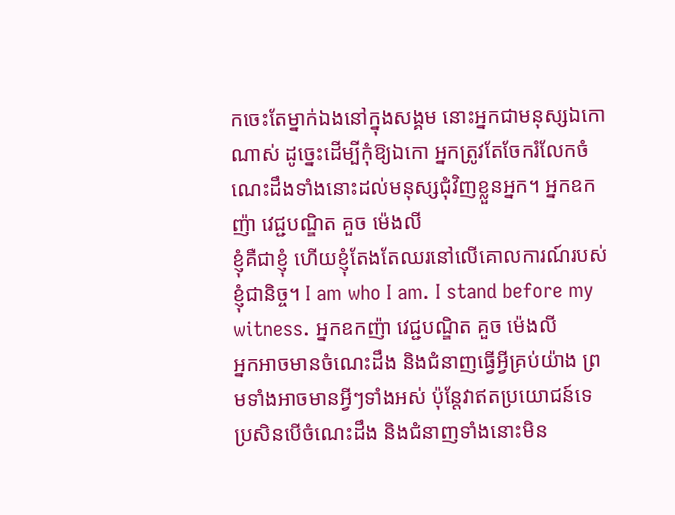កចេះតែម្នាក់ឯងនៅក្នុងសង្គម នោះអ្នកជាមនុស្សឯកោណាស់ ដូច្នេះដើម្បីកុំឱ្យឯកោ អ្នកត្រូវតែចែករំលែកចំណេះដឹងទាំងនោះដល់មនុស្សជុំវិញខ្លួនអ្នក។ អ្នកឧកញ៉ា វេជ្ជបណ្ឌិត គួច ម៉េងលី
ខ្ញុំគឺជាខ្ញុំ ហើយខ្ញុំតែងតែឈរនៅលើគោលការណ៍របស់ខ្ញុំជានិច្ច។ I am who I am. I stand before my witness. អ្នកឧកញ៉ា វេជ្ជបណ្ឌិត គួច ម៉េងលី
អ្នកអាចមានចំណេះដឹង និងជំនាញធ្វើអ្វីគ្រប់យ៉ាង ព្រមទាំងអាចមានអ្វីៗទាំងអស់ ប៉ុន្តែវាឥតប្រយោជន៍ទេ ប្រសិនបើចំណេះដឹង និងជំនាញទាំងនោះមិន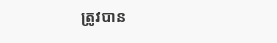ត្រូវបាន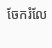ចែករំលែ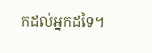កដល់អ្នកដទៃ។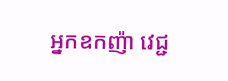អ្នកឧកញ៉ា វេជ្ជ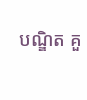បណ្ឌិត គួ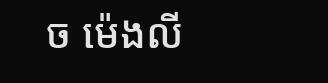ច ម៉េងលី